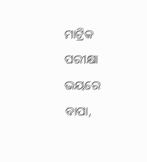ମାଟ୍ରିକ ପରୀକ୍ଷା ଭୟରେ ବାପା,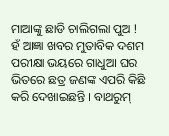ମାଆଙ୍କୁ ଛାଡି ଚାଲିଗଲା ପୁଅ ! ହଁ ଆଜ୍ଞା ଖବର ମୁତାବିକ ଦଶମ ପରୀକ୍ଷା ଭୟରେ ଗାଧୁଆ ଘର ଭିତରେ ଛତ୍ର ଜଣଙ୍କ ଏପରି କିଛି କରି ଦେଖାଇଛନ୍ତି । ବାଥରୁମ୍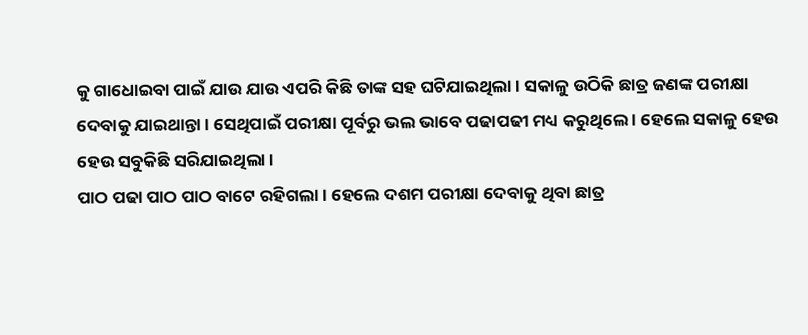କୁ ଗାଧୋଇବା ପାଇଁ ଯାଉ ଯାଉ ଏପରି କିଛି ତାଙ୍କ ସହ ଘଟିଯାଇଥିଲା । ସକାଳୁ ଉଠିକି ଛାତ୍ର ଜଣଙ୍କ ପରୀକ୍ଷା ଦେବାକୁ ଯାଇଥାନ୍ତା । ସେଥିପାଇଁ ପରୀକ୍ଷା ପୂର୍ବରୁ ଭଲ ଭାବେ ପଢାପଢୀ ମଧ୍ୟ କରୁଥିଲେ । ହେଲେ ସକାଳୁ ହେଉ ହେଉ ସବୁକିଛି ସରିଯାଇଥିଲା ।
ପାଠ ପଢା ପାଠ ପାଠ ବାଟେ ରହିଗଲା । ହେଲେ ଦଶମ ପରୀକ୍ଷା ଦେବାକୁ ଥିବା ଛାତ୍ର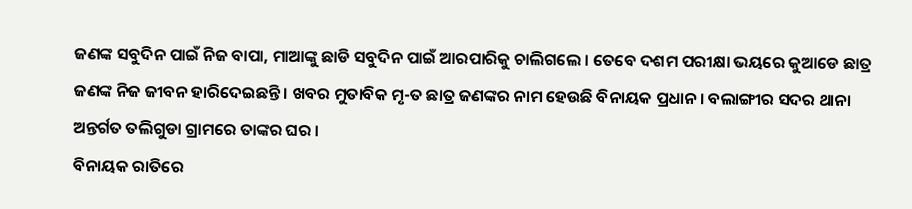ଜଣଙ୍କ ସବୁଦିନ ପାଇଁ ନିଜ ବାପା, ମାଆଙ୍କୁ ଛାଡି ସବୁଦିନ ପାଇଁ ଆରପାରିକୁ ଚାଲିଗଲେ । ତେବେ ଦଶମ ପରୀକ୍ଷା ଭୟରେ କୁଆଡେ ଛାତ୍ର ଜଣଙ୍କ ନିଜ ଜୀବନ ହାରିଦେଇଛନ୍ତି । ଖବର ମୁତାବିକ ମୃ-ତ ଛାତ୍ର ଜଣଙ୍କର ନାମ ହେଉଛି ବିନାୟକ ପ୍ରଧାନ । ବଲାଙ୍ଗୀର ସଦର ଥାନା ଅନ୍ତର୍ଗତ ତଲିଗୁଡା ଗ୍ରାମରେ ତାଙ୍କର ଘର ।
ବିନାୟକ ରାତିରେ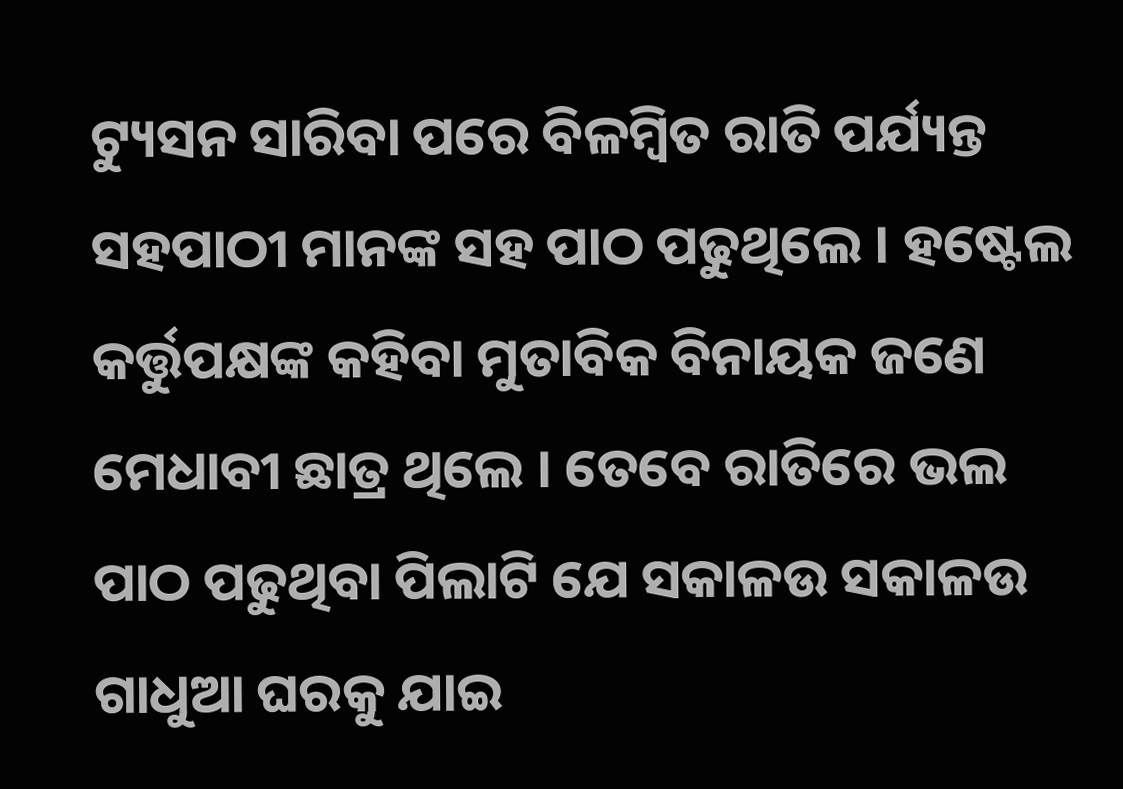ଟ୍ୟୁସନ ସାରିବା ପରେ ବିଳମ୍ବିତ ରାତି ପର୍ଯ୍ୟନ୍ତ ସହପାଠୀ ମାନଙ୍କ ସହ ପାଠ ପଢୁଥିଲେ । ହଷ୍ଟେଲ କର୍ତ୍ତୁପକ୍ଷଙ୍କ କହିବା ମୁତାବିକ ବିନାୟକ ଜଣେ ମେଧାବୀ ଛାତ୍ର ଥିଲେ । ତେବେ ରାତିରେ ଭଲ ପାଠ ପଢୁଥିବା ପିଲାଟି ଯେ ସକାଳଉ ସକାଳଉ ଗାଧୁଆ ଘରକୁ ଯାଇ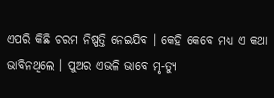ଏପରି କିଛି ଚରମ ନିଷ୍ପତ୍ତି ନେଇଯିବ । କେହି କେବେ ମଧ୍ୟ ଏ କଥା ଭାବିନଥିଲେ । ପୁଅର ଏଭଳି ଭାବେ ମୃ-ତ୍ୟୁ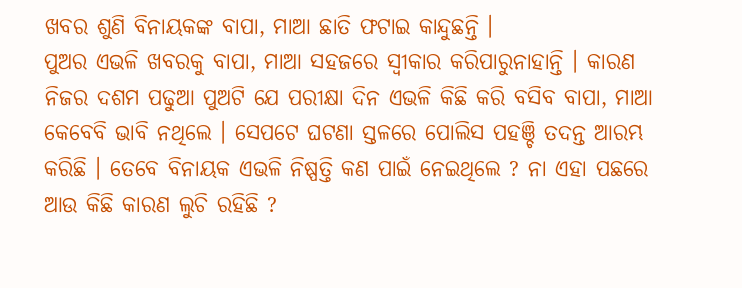ଖବର ଶୁଣି ବିନାୟକଙ୍କ ବାପା, ମାଆ ଛାତି ଫଟାଇ କାନ୍ଦୁଛନ୍ତି ।
ପୁଅର ଏଭଳି ଖବରକୁ ବାପା, ମାଆ ସହଜରେ ସ୍ଵୀକାର କରିପାରୁନାହାନ୍ତି । କାରଣ ନିଜର ଦଶମ ପଢୁଆ ପୁଅଟି ଯେ ପରୀକ୍ଷା ଦିନ ଏଭଳି କିଛି କରି ବସିବ ବାପା, ମାଆ କେବେବି ଭାବି ନଥିଲେ । ସେପଟେ ଘଟଣା ସ୍ତଳରେ ପୋଲିସ ପହଞ୍ଚି ତଦନ୍ତ ଆରମ୍ଭ କରିଛି । ତେବେ ବିନାୟକ ଏଭଳି ନିଷ୍ପତ୍ତି କଣ ପାଇଁ ନେଇଥିଲେ ? ନା ଏହା ପଛରେ ଆଉ କିଛି କାରଣ ଲୁଚି ରହିଛି ?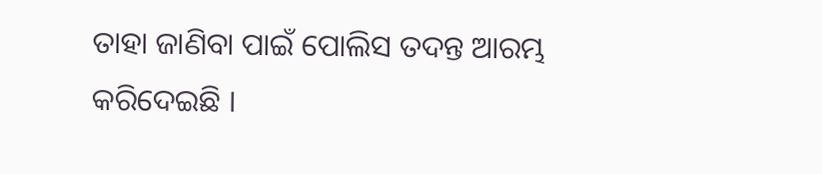ତାହା ଜାଣିବା ପାଇଁ ପୋଲିସ ତଦନ୍ତ ଆରମ୍ଭ କରିଦେଇଛି ।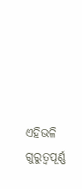ଏହିଭଳି ଗୁରୁତ୍ଵପୂର୍ଣ୍ଣ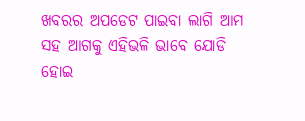ଖବରର ଅପଡେଟ ପାଇବା ଲାଗି ଆମ ସହ ଆଗକୁ ଏହିଭଳି ଭାବେ ଯୋଡି ହୋଇ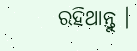ରହିଥାନ୍ତୁ ।